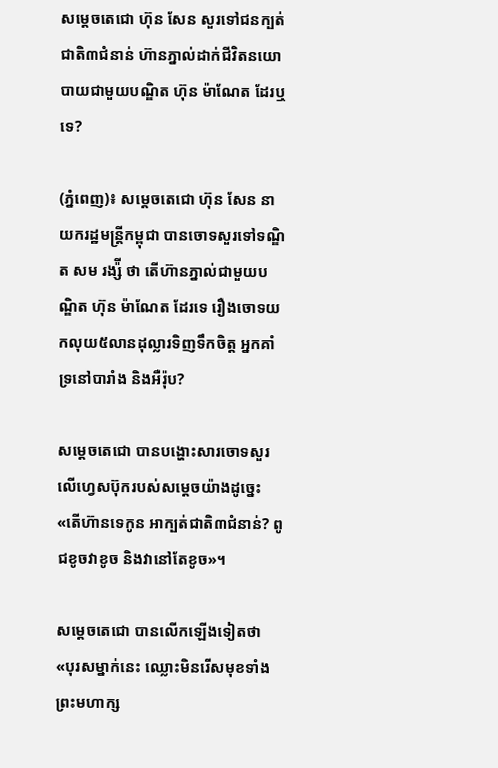សម្តេចតេជោ ហ៊ុន សែន សួរទៅជនក្បត់ជាតិ៣ជំនាន់ ហ៊ានភ្នាល់ដាក់ជីវិតនយោបាយជាមួយបណ្ឌិត ហ៊ុន ម៉ាណែត ដែរឬទេ?

(ភ្នំពេញ)៖ សម្តេចតេជោ ហ៊ុន សែន នាយករដ្ឋមន្ត្រីកម្ពុជា បានចោទសួរទៅទណ្ឌិត សម រង្ស៉ី ថា តើហ៊ានភ្នាល់ជាមួយបណ្ឌិត ហ៊ុន ម៉ាណែត ដែរទេ រឿងចោទយកលុយ៥លានដុល្លារទិញទឹកចិត្ត អ្នកគាំទ្រនៅបារាំង និងអឺរ៉ុប?

សម្តេចតេជោ បានបង្ហោះសារចោទសួរលើហ្វេសប៊ុករបស់សម្តេចយ៉ាងដូច្នេះ «តើហ៊ានទេកូន អាក្បត់ជាតិ៣ជំនាន់? ពូជខូចវាខូច និងវានៅតែខូច»។

សម្តេចតេជោ បានលើកឡើងទៀតថា «បុរសម្នាក់នេះ ឈ្លោះមិនរើសមុខទាំងព្រះមហាក្ស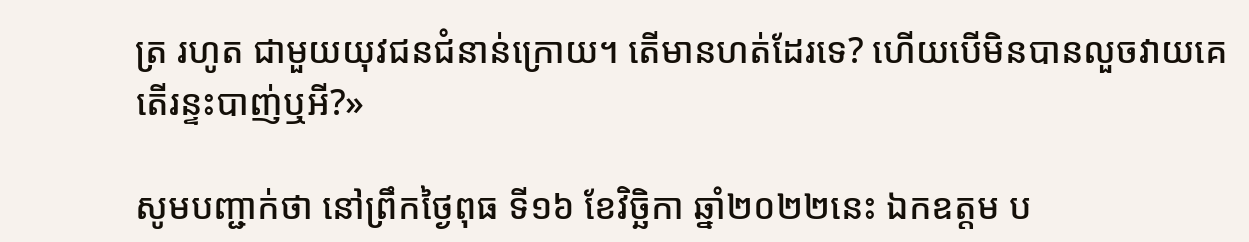ត្រ រហូត ជាមួយយុវជនជំនាន់ក្រោយ។ តើមានហត់ដែរទេ? ហើយបើមិនបានលួចវាយគេ តើរន្ទះបាញ់ឬអី?»

សូមបញ្ជាក់ថា នៅព្រឹកថ្ងៃពុធ ទី១៦ ខែវិច្ឆិកា ឆ្នាំ២០២២នេះ ឯកឧត្តម ប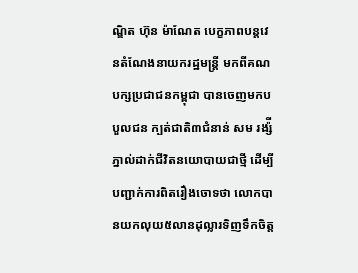ណ្ឌិត ហ៊ុន ម៉ាណែត បេក្ខភាពបន្តវេនតំណែងនាយករដ្ឋមន្ត្រី មកពីគណបក្សប្រជាជនកម្ពុជា បានចេញមកបបួលជន ក្បត់ជាតិ៣ជំនាន់ សម រង្ស៉ី ភ្នាល់ដាក់ជីវិតនយោបាយជាថ្មី ដើម្បីបញ្ជាក់ការពិតរឿងចោទថា លោកបានយកលុយ៥លានដុល្លារទិញទឹកចិត្ត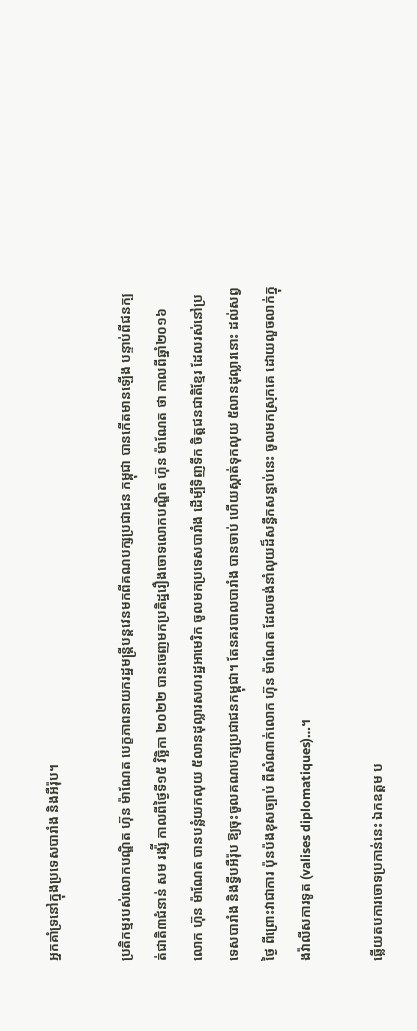អ្នកគាំទ្រនៅក្នុងប្រទេសបារាំង និងអឺរ៉ុប។

ប្រតិកម្មរបស់លោកបណ្ឌិត ហ៊ុន ម៉ាណែត បេក្ខភាពនាយករដ្ឋមន្ត្រីបន្តវេនមកពីគណបក្សប្រជាជន កម្ពុជា បានកើតមានឡើង បន្ទាប់ពីជនក្បត់ជាតិ៣ជំនាន់ សម រង្ស៉ី កាលពីថ្ងៃទី១៥ វិច្ឆិកា ២០២២ បានចេញមកប្រតិដ្ឋរឿងចោទលោកបណ្ឌិត ហ៊ុន ម៉ាណែត ថា កាលពីឆ្នាំ២០១៦ លោក ហ៊ុន ម៉ាណែត បានបន្លំយកលុយ ៥លានដុល្លារសហរដ្ឋអាមេរិក ចូលមកប្រទេសបារាំង ដើម្បីទិញទឹក ចិត្តជនជាតិខ្មែរ ដែលរស់នៅប្រទេសបារាំង និងទ្វីបអឺរ៉ុប ឱ្យចុះចូលគណបក្សប្រជាជនកម្ពុជា។ តែនគរបាលបារាំង បានចាប់ ហើយស្កាត់ទុកលុយ ៥លានដុល្លារនោះ ដល់សព្វថ្ងៃ ពីព្រោះវាជាការ ប៉ុនប៉ងខុសច្បាប់ ពីសំណាក់លោក ហ៊ុន ម៉ាណែត ដែលចង់នាំលុយដ៏សន្ធឹកសន្ធាប់នេះ ចូលមកស្រុកគេ ដោយលួចលាក់ក្នុងវ៉ាលីសការទូត (valises diplomatiques)…។

ឆ្លើយតបការចោទប្រកាន់នេះ ឯកឧត្តម ប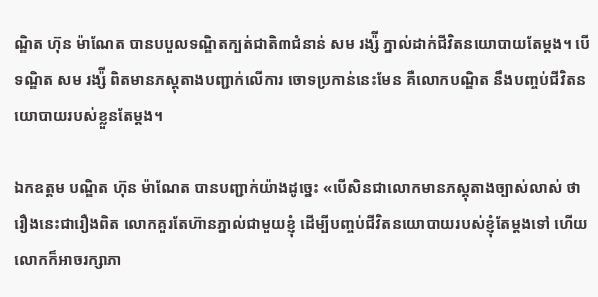ណ្ឌិត ហ៊ុន ម៉ាណែត បានបបួលទណ្ឌិតក្បត់ជាតិ៣ជំនាន់ សម រង្ស៉ី ភ្នាល់ដាក់ជីវិតនយោបាយតែម្តង។ បើទណ្ឌិត សម រង្ស៉ី ពិតមានភស្តុតាងបញ្ជាក់លើការ ចោទប្រកាន់នេះមែន គឺលោកបណ្ឌិត នឹងបញ្ចប់ជីវិតនយោបាយរបស់ខ្លួនតែម្តង។

ឯកឧត្តម បណ្ឌិត ហ៊ុន ម៉ាណែត បានបញ្ជាក់យ៉ាងដូច្នេះ «បើសិនជាលោកមានភស្តុតាងច្បាស់លាស់ ថា រឿងនេះជារឿងពិត លោកគួរតែហ៊ានភ្នាល់ជាមួយខ្ញុំ ដើម្បីបញ្ចប់ជីវិតនយោបាយរបស់ខ្ញុំតែម្តងទៅ ហើយលោកក៏អាចរក្សាភា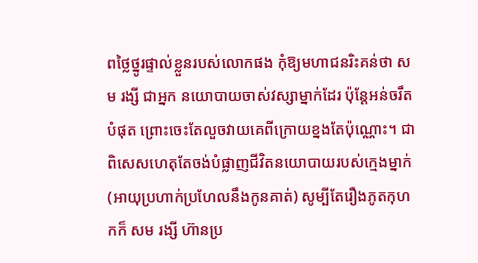ពថ្លៃថ្នូរផ្ទាល់ខ្លួនរបស់លោកផង កុំឱ្យមហាជនរិះគន់ថា សម រង្សី ជាអ្នក នយោបាយចាស់វស្សាម្នាក់ដែរ ប៉ុន្តែអន់ចរឹតបំផុត ព្រោះចេះតែលួចវាយគេពីក្រោយខ្នងតែប៉ុណ្ណោះ។ ជាពិសេសហេតុតែចង់បំផ្លាញជីវិតនយោបាយរបស់ក្មេងម្នាក់(អាយុប្រហាក់ប្រហែលនឹងកូនគាត់) សូម្បីតែរឿងភូតកុហកក៏ សម រង្សី ហ៊ានប្រ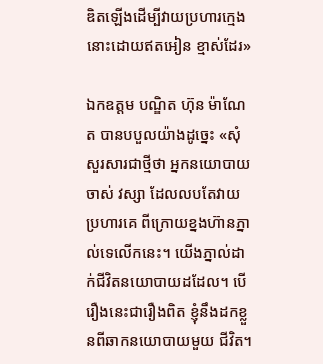ឌិតឡើងដើម្បីវាយប្រហារក្មេងនោះដោយឥតអៀន ខ្មាស់ដែរ»

ឯកឧត្តម បណ្ឌិត ហ៊ុន ម៉ាណែត បានបបួលយ៉ាងដូច្នេះ «សុំសួរសារជាថ្មីថា អ្នកនយោបាយចាស់ វស្សា ដែលលបតែវាយប្រហារគេ ពីក្រោយខ្នងហ៊ានភ្នាល់ទេលើកនេះ។ យើងភ្នាល់ដាក់ជីវិតនយោបាយដដែល។ បើរឿងនេះជារឿងពិត ខ្ញុំនឹងដកខ្លួនពីឆាកនយោបាយមួយ ជីវិត។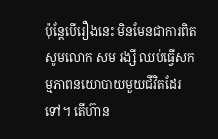ប៉ុន្តែបើរឿងនេះ មិនមែនជាការពិត សូមលោក សម រង្សី ឈប់ធ្វើសកម្មភាពនយោបាយមួយជីវិតដែរទៅ។ តើហ៊ាន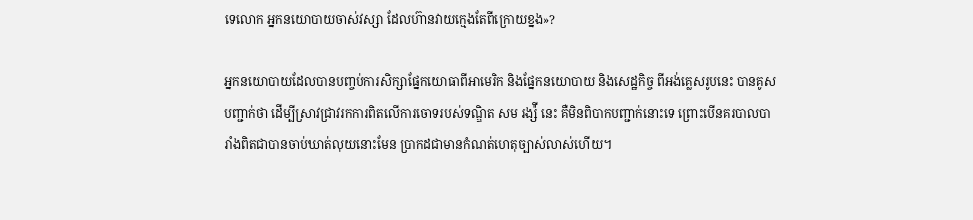ទេលោក អ្នកនយោបាយចាស់វស្សា ដែលហ៊ានវាយក្មេងតែពីក្រោយខ្នង»?

អ្នកនយោបាយដែលបានបញ្ចប់ការសិក្សាផ្នែកយោធាពីអាមេរិក និងផ្នែកនយោបាយ និងសេដ្ឋកិច្ច ពីអង់គ្លេសរូបនេះ បានគូសបញ្ជាក់ថា ដើម្បីស្រាវជ្រាវរកការពិតលើការចោទរបស់ទណ្ឌិត សម រង្ស៉ី នេះ គឺមិនពិបាកបញ្ជាក់នោះទេ ព្រោះបើនគរបាលបារាំងពិតជាបានចាប់ឃាត់លុយនោះមែន ប្រាកដជាមានកំណត់ហេតុច្បាស់លាស់ហើយ។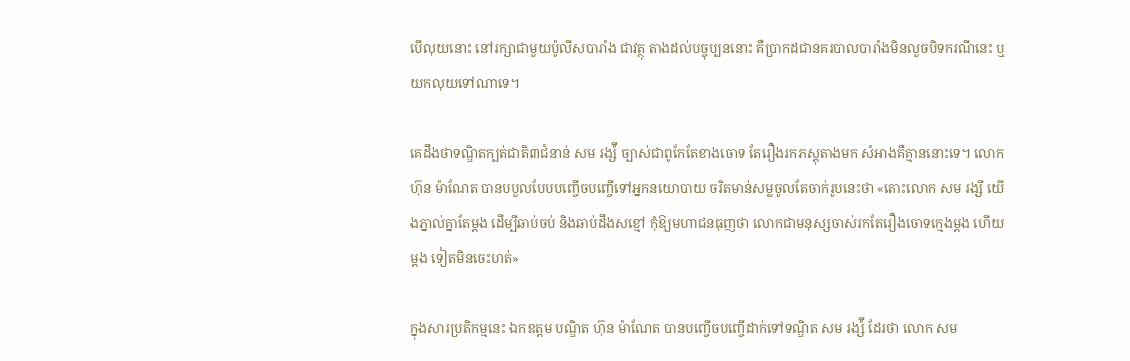បើលុយនោះ នៅរក្សាជាមួយប៉ូលីសបារាំង ជាវត្ថុ តាងដល់បច្ចុប្បននោះ គឺប្រាកដជានគរបាលបារាំងមិនលួចបិទករណីនេះ ឬយកលុយទៅណាទេ។

គេដឹងថាទណ្ឌិតក្បត់ជាតិ៣ជំនាន់ សម រង្ស៉ី ច្បាស់ជាពូកែតែខាងចោទ តែរឿងរកភស្តុតាងមក សំអាងគឺគ្មាននោះទេ។ លោក ហ៊ុន ម៉ាណែត បានបបួលបែបបញ្ចើចបញ្ចើទៅអ្នកនយោបាយ ចរិតមាន់សម្លចូលតែចាក់រូបនេះថា «តោះលោក សម រង្សី យើងភ្នាល់គ្នាតែម្តង ដើម្បីឆាប់ចប់ និងឆាប់ដឹងសខ្មៅ កុំឱ្យមហាជនធុញថា លោកជាមនុស្សចាស់រកតែរឿងចោទក្មេងម្តង ហើយម្តង ទៀតមិនចេះហត់»

ក្នុងសារប្រតិកម្មនេះ ឯកឧត្តម បណ្ឌិត ហ៊ុន ម៉ាណែត បានបញ្ចើចបញ្ចើដាក់ទៅទណ្ឌិត សម រង្ស៉ី ដែរថា លោក សម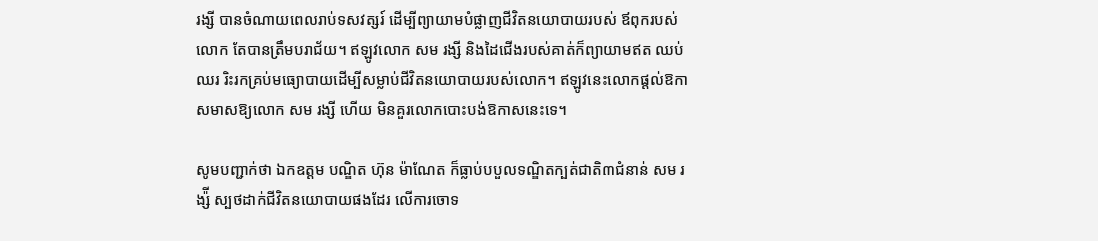រង្សី បានចំណាយពេលរាប់ទសវត្សរ៍ ដើម្បីព្យាយាមបំផ្លាញជីវិតនយោបាយរបស់ ឪពុករបស់លោក តែបានត្រឹមបរាជ័យ។ ឥឡូវលោក សម រង្សី និងដៃជើងរបស់គាត់ក៏ព្យាយាមឥត ឈប់ឈរ រិះរកគ្រប់មធ្យោបាយដើម្បីសម្លាប់ជីវិតនយោបាយរបស់លោក។ ឥឡូវនេះលោកផ្តល់ឱកាសមាសឱ្យលោក សម រង្សី ហើយ មិនគួរលោកបោះបង់ឱកាសនេះទេ។

សូមបញ្ជាក់ថា ឯកឧត្តម បណ្ឌិត ហ៊ុន ម៉ាណែត ក៏ធ្លាប់បបួលទណ្ឌិតក្បត់ជាតិ៣ជំនាន់ សម រង្ស៉ី ស្បថដាក់ជីវិតនយោបាយផងដែរ លើការចោទ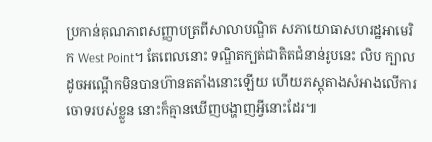ប្រកាន់គុណភាពសញ្ញាបត្រពីសាលាបណ្ឌិត សភាយោធាសហរដ្ឋអាមេរិក West Point។ តែពេលនោះ ទណ្ឌិតក្បត់ជាតិតជំនាន់រូបនេះ លិប ក្បាលដូចអណ្តើកមិនបានហ៊ានតតាំងនោះឡើយ ហើយភស្តុតាងសំអាងលើការចោទរបស់ខ្លួន នោះក៏គ្មានឃើញបង្ហាញអ្វីនោះដែរ៕